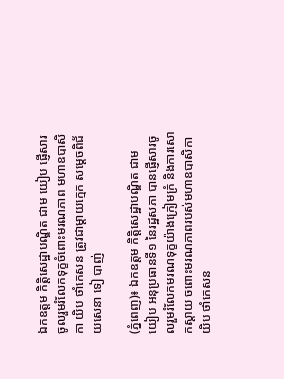ឯកឧត្តម កិត្តិសេដ្ឋាបណ្ឌិត ជាម យៀប ផ្ញើសារចូលរួមរំលែកទុក្ខចំពោះមរណភាព មហាឧបាសិកា យិប ថាំកេសន ត្រូវជាម្ដាយក្មេក សម្ដេចពិជ័យសេនា ទៀ បាញ់

(ភ្នំពេញ)៖ ឯកឧត្តម កិត្តិសេដ្ឋាបណ្ឌិត ជាម យៀប អនុប្រធានទី១ នៃរដ្ឋសភា បានផ្ញើសារចូលរួមរំលែកមរណទុក្ខយ៉ាងក្រៀមក្រំ និងការសោកស្ដាយ ចពោះមរណភាពរបស់មហាឧបាសិកា យិប ថាំកេសន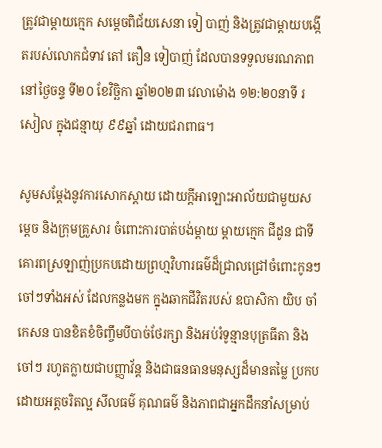ត្រូវជាម្ដាយក្មេក សម្ដេចពិជ័យសេនា ទៀ បាញ់ និងត្រូវជាម្ដាយបង្កើតរបស់លោកជំទាវ តៅ តឿន ទៀបាញ់ ដែលបានទទួលមរណភាព នៅថ្ងៃចន្ទ ទី២០ ខែវិច្ឆិកា ឆ្នាំ២០២៣ វេលាម៉ោង ១២:២០នាទី រសៀល ក្នុងជន្មាយុ ៩៩ឆ្នាំ ដោយជរាពាធ។

សូមសម្តែងនូវការសោកស្តាយ ដោយក្តីអាឡោះអាល័យជាមួយសម្តេច និងក្រុមគ្រួសារ ចំពោះការបាត់បង់ម្តាយ ម្តាយក្មេក ជីដូន ជាទី គោរពស្រឡាញ់ប្រកបដោយព្រហ្មវិហារធម៌ដ៏ជ្រាលជ្រៅចំពោះកូនៗ ចៅៗទាំងអស់ ដែលកន្លងមក ក្នុងឆាកជីវិតរបស់ ឧបាសិកា យិប ចាំកេសន បានខិតខំចិញ្ចឹមបីបាច់ថែរក្សា និងអប់រំទូន្មានបុត្រធីតា និងចៅៗ រហូតក្លាយជាបញ្ញាវ័ន្ត និងជាធនធានមនុស្សដ៏មានតម្លៃ ប្រកបដោយអត្តចរិតល្អ សីលធម៌ គុណធម៌ និងភាពជាអ្នកដឹកនាំសម្រាប់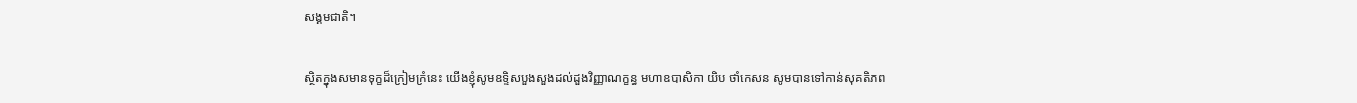សង្គមជាតិ។

ស្ថិតក្នុងសមានទុក្ខដ៏ក្រៀមក្រំនេះ យើងខ្ញុំសូមឧទ្ទិសបួងសួងដល់ដួងវិញ្ញាណក្ខន្ធ មហាឧបាសិកា យិប ថាំកេសន សូមបានទៅកាន់សុគតិភព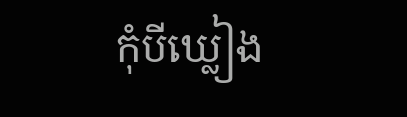កុំបីឃ្លៀង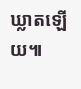ឃ្លាតឡើយ៕